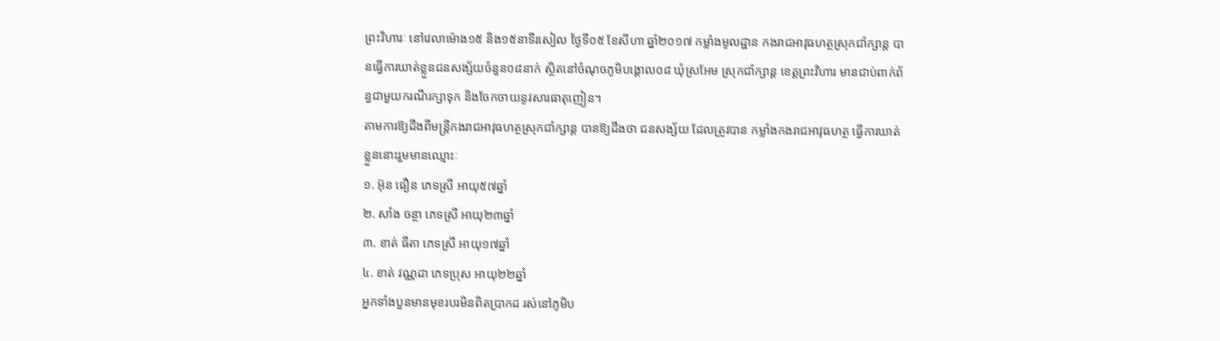ព្រះវិហារៈ នៅវេលាម៉ោង១៥ និង១៥នាទីរសៀល ថ្ងៃទី០៥ ខែសីហា ឆ្នាំ២០១៧ កម្លាំងមូលដ្ឋាន កងរាជអាវុធហត្ថស្រុកជាំក្សាន្ត បានធ្វើការឃាត់ខ្លួនជនសង្ស័យចំនួន០៨នាក់ ស្ថិតនៅចំណុចភូមិបង្គោល០៨ ឃុំស្រអែម ស្រុកជាំក្សាន្ត ខេត្តព្រះវិហារ មានជាប់ពាក់ព័ន្ធជាមួយករណីរក្សាទុក និងចែកចាយនូវសារធាតុញៀន។
តាមការឱ្យដឹងពីមន្ត្រីកងរាជអាវុធហត្ថស្រុកជាំក្សាន្ត បានឱ្យដឹងថា ជនសង្ស័យ ដែលត្រូវបាន កម្លាំងកងរាជអាវុធហត្ថ ធ្វើការឃាត់ខ្លួននោះរួមមានឈ្មោះៈ
១. អ៊ុន ធឿន ភេទស្រី អាយុ៥៧ឆ្នាំ
២. សាំង ចន្ថា ភេទស្រី អាយុ២៣ឆ្នាំ
៣. ខាត់ ធីតា ភេទស្រី អាយុ១៧ឆ្នាំ
៤. ខាត់ វណ្ណដា ភេទប្រុស អាយុ២២ឆ្នាំ
អ្នកទាំងបួនមានមុខរបរមិនពិតប្រាកដ រស់នៅភូមិប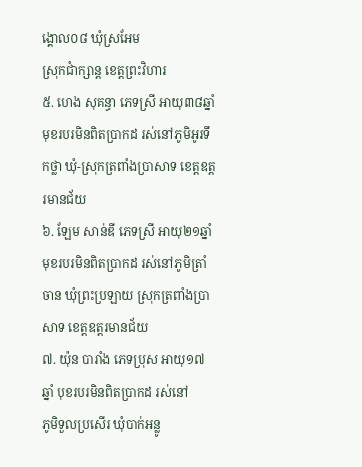ង្គោល០៨ ឃុំស្រអែម
ស្រុកជាំក្សាន្ត ខេត្តព្រះវិហារ
៥. ហេង សុគន្ធា ភេទស្រី អាយុ៣៨ឆ្នាំ មុខរបរមិនពិតប្រាកដ រស់នៅភូមិអូរទឹកថ្លា ឃុំ-ស្រុកត្រពាំងប្រាសាទ ខេត្តឧត្តរមានជ័យ
៦. ឡែម សាន់ឌី ភេទស្រី អាយុ២១ឆ្នាំ មុខរបរមិនពិតប្រាកដ រស់នៅភូមិត្រាំចាន ឃុំព្រះប្រឡាយ ស្រុកត្រពាំងប្រាសាទ ខេត្តឧត្តរមានជ័យ
៧. យ៉ុន បារាំង ភេទប្រុស អាយុ១៧ឆ្នាំ បុខរបរមិនពិតប្រាកដ រស់នៅ
ភូមិទួលប្រសើរ ឃុំបាក់អន្លូ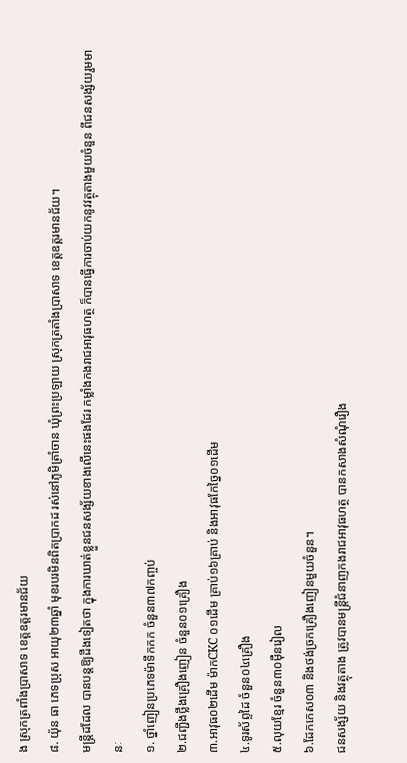ង ស្រុកត្រពាំងប្រាសាទ ខេត្តឧត្តរមានជ័យ
៨. យ៉ុន ធា ភេទប្រុស អាយុ២៣ឆ្នាំ មុខរបរមិនពិតប្រាកដ រស់នៅភូមិត្រាំចាន ឃុំព្រះប្រឡាយ ស្រុកត្រតាំងប្រាសាទ ខេត្តឧត្តរមានជ័យ។
មន្ត្រីដដែល បានបន្តឱ្យដឹងទៀតថា ក្នុងការឃាត់ខ្លួនជនសង្ស័យខាងលើនេះផងដែរ កម្លាំងកងរាជអាវុធហត្ថ ក៏បានធ្វើការចាប់យកនូវវត្ថុតាងមួយចំនួន ពីជនសង្ស័យរួមមានៈ
១. ថ្នាំញៀនប្រភេទម៉ាទឹកកក ចំនួន៣៧កញ្ចប់
២.ជញ្ជីងថ្លឹងគ្រឿងញៀន ចំនួន០១គ្រឿង
៣.អាវុធ០២ដើម ម៉ាកCKC ០១ដើម គ្រាប់១៦គ្រាប់ និងអាវុធកែច្នៃ០១ដើម
៤.ទូរស័ព្ទដៃ ចំនួន០៤គ្រឿង
៥.លុយខ្មែរ ចំនួន៣០ម៉ឺនរៀល
៦.ដែកកេស០៣ និងថង់ច្រកគ្រឿងញៀនមួយចំនួន។
ជនសង្ស័យ និងវត្ថុតាង ត្រូវបានមន្ត្រីជំនាញកងរាជអាវុធហត្ថ បានកសាងសំណុំរឿង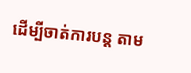ដើម្បីចាត់ការបន្ត តាម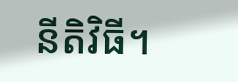នីតិវិធី។